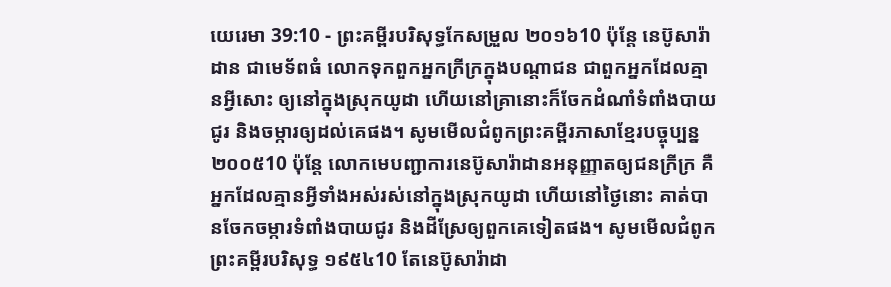យេរេមា 39:10 - ព្រះគម្ពីរបរិសុទ្ធកែសម្រួល ២០១៦10 ប៉ុន្តែ នេប៊ូសារ៉ាដាន ជាមេទ័ពធំ លោកទុកពួកអ្នកក្រីក្រក្នុងបណ្ដាជន ជាពួកអ្នកដែលគ្មានអ្វីសោះ ឲ្យនៅក្នុងស្រុកយូដា ហើយនៅគ្រានោះក៏ចែកដំណាំទំពាំងបាយជូរ និងចម្ការឲ្យដល់គេផង។ សូមមើលជំពូកព្រះគម្ពីរភាសាខ្មែរបច្ចុប្បន្ន ២០០៥10 ប៉ុន្តែ លោកមេបញ្ជាការនេប៊ូសារ៉ាដានអនុញ្ញាតឲ្យជនក្រីក្រ គឺអ្នកដែលគ្មានអ្វីទាំងអស់រស់នៅក្នុងស្រុកយូដា ហើយនៅថ្ងៃនោះ គាត់បានចែកចម្ការទំពាំងបាយជូរ និងដីស្រែឲ្យពួកគេទៀតផង។ សូមមើលជំពូកព្រះគម្ពីរបរិសុទ្ធ ១៩៥៤10 តែនេប៊ូសារ៉ាដា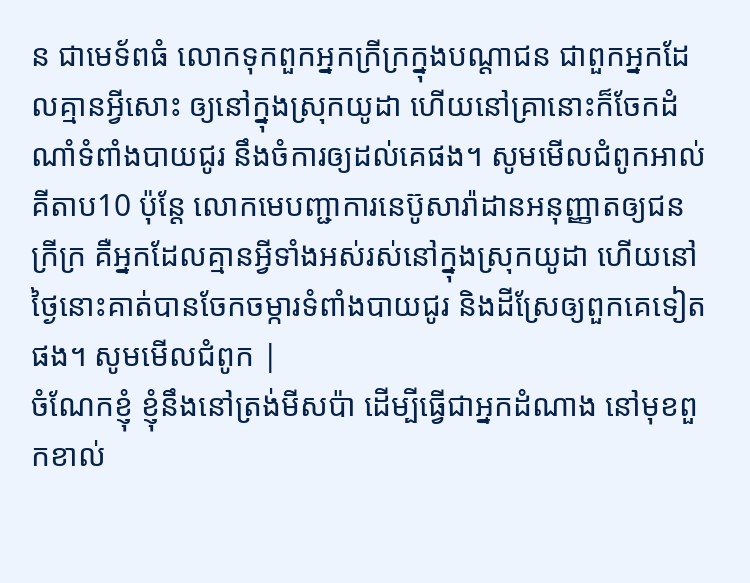ន ជាមេទ័ពធំ លោកទុកពួកអ្នកក្រីក្រក្នុងបណ្តាជន ជាពួកអ្នកដែលគ្មានអ្វីសោះ ឲ្យនៅក្នុងស្រុកយូដា ហើយនៅគ្រានោះក៏ចែកដំណាំទំពាំងបាយជូរ នឹងចំការឲ្យដល់គេផង។ សូមមើលជំពូកអាល់គីតាប10 ប៉ុន្តែ លោកមេបញ្ជាការនេប៊ូសារ៉ាដានអនុញ្ញាតឲ្យជនក្រីក្រ គឺអ្នកដែលគ្មានអ្វីទាំងអស់រស់នៅក្នុងស្រុកយូដា ហើយនៅថ្ងៃនោះគាត់បានចែកចម្ការទំពាំងបាយជូរ និងដីស្រែឲ្យពួកគេទៀតផង។ សូមមើលជំពូក |
ចំណែកខ្ញុំ ខ្ញុំនឹងនៅត្រង់មីសប៉ា ដើម្បីធ្វើជាអ្នកដំណាង នៅមុខពួកខាល់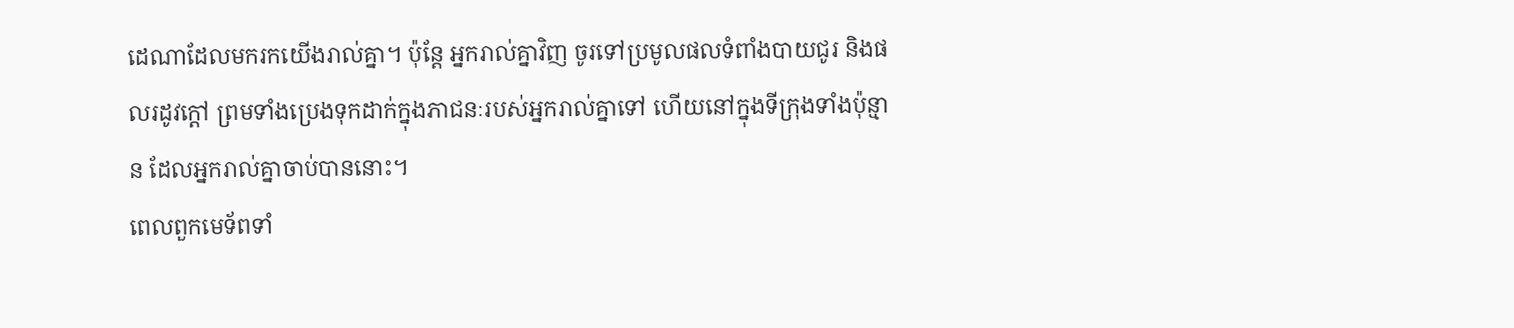ដេណាដែលមករកយើងរាល់គ្នា។ ប៉ុន្តែ អ្នករាល់គ្នាវិញ ចូរទៅប្រមូលផលទំពាំងបាយជូរ និងផលរដូវក្តៅ ព្រមទាំងប្រេងទុកដាក់ក្នុងភាជនៈរបស់អ្នករាល់គ្នាទៅ ហើយនៅក្នុងទីក្រុងទាំងប៉ុន្មាន ដែលអ្នករាល់គ្នាចាប់បាននោះ។
ពេលពួកមេទ័ពទាំ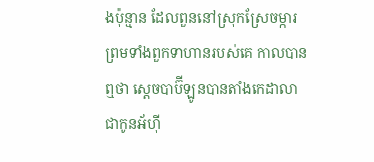ងប៉ុន្មាន ដែលពួននៅស្រុកស្រែចម្ការ ព្រមទាំងពួកទាហានរបស់គេ កាលបានឮថា ស្តេចបាប៊ីឡូនបានតាំងកេដាលា ជាកូនអ័ហ៊ី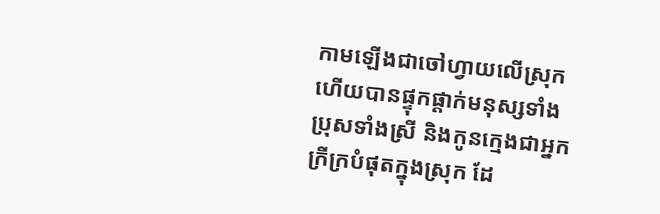កាមឡើងជាចៅហ្វាយលើស្រុក ហើយបានផ្ទុកផ្តាក់មនុស្សទាំងប្រុសទាំងស្រី និងកូនក្មេងជាអ្នកក្រីក្របំផុតក្នុងស្រុក ដែ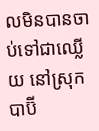លមិនបានចាប់ទៅជាឈ្លើយ នៅស្រុកបាប៊ី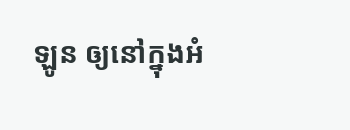ឡូន ឲ្យនៅក្នុងអំ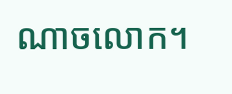ណាចលោក។